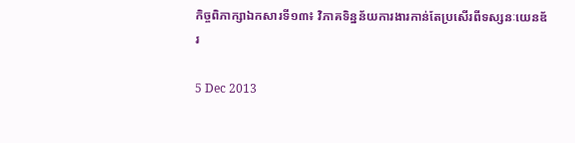កិច្ចពិភាក្សាឯកសារទី១៣៖ វិភាគទិន្នន័យការងារកាន់តែប្រសើរពីទស្សនៈយេនឌ័រ

5 Dec 2013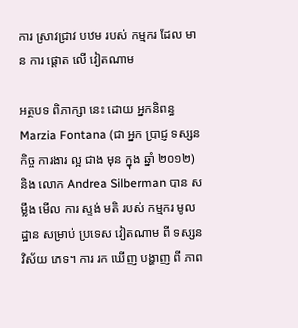ការ ស្រាវជ្រាវ បឋម របស់ កម្មករ ដែល មាន ការ ផ្ដោត លើ វៀតណាម

អត្ថបទ ពិភាក្សា នេះ ដោយ អ្នកនិពន្ធ Marzia Fontana (ជា អ្នក ប្រាជ្ញ ទស្សន កិច្ច ការងារ ល្អ ជាង មុន ក្នុង ឆ្នាំ ២០១២) និង លោក Andrea Silberman បាន សម្លឹង មើល ការ ស្ទង់ មតិ របស់ កម្មករ មូលដ្ឋាន សម្រាប់ ប្រទេស វៀតណាម ពី ទស្សន វិស័យ ភេទ។ ការ រក ឃើញ បង្ហាញ ពី ភាព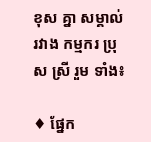ខុស គ្នា សម្គាល់ រវាង កម្មករ ប្រុស ស្រី រួម ទាំង៖

♦ ផ្នែក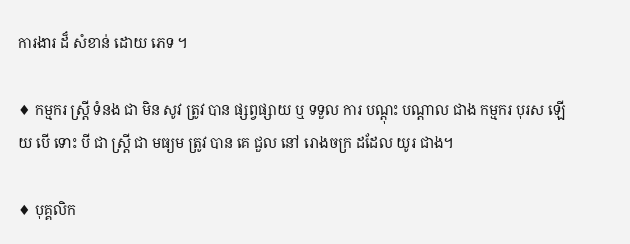ការងារ ដ៏ សំខាន់ ដោយ ភេទ ។

♦ កម្មករ ស្ត្រី ទំនង ជា មិន សូវ ត្រូវ បាន ផ្សព្វផ្សាយ ឬ ទទួល ការ បណ្តុះ បណ្តាល ជាង កម្មករ បុរស ឡើយ បើ ទោះ បី ជា ស្ត្រី ជា មធ្យម ត្រូវ បាន គេ ជួល នៅ រោងចក្រ ដដែល យូរ ជាង។

♦ បុគ្គលិក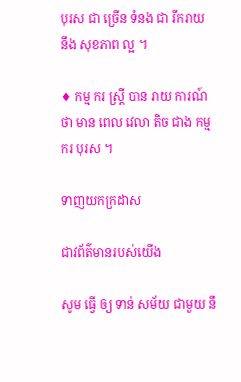បុរស ជា ច្រើន ទំនង ជា រីករាយ នឹង សុខភាព ល្អ ។

♦ កម្ម ករ ស្ត្រី បាន រាយ ការណ៍ ថា មាន ពេល វេលា តិច ជាង កម្ម ករ បុរស ។

ទាញយកក្រដាស

ជាវព័ត៌មានរបស់យើង

សូម ធ្វើ ឲ្យ ទាន់ សម័យ ជាមួយ នឹ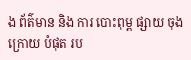ង ព័ត៌មាន និង ការ បោះពុម្ព ផ្សាយ ចុង ក្រោយ បំផុត រប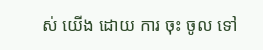ស់ យើង ដោយ ការ ចុះ ចូល ទៅ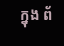ក្នុង ព័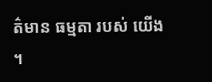ត៌មាន ធម្មតា របស់ យើង ។